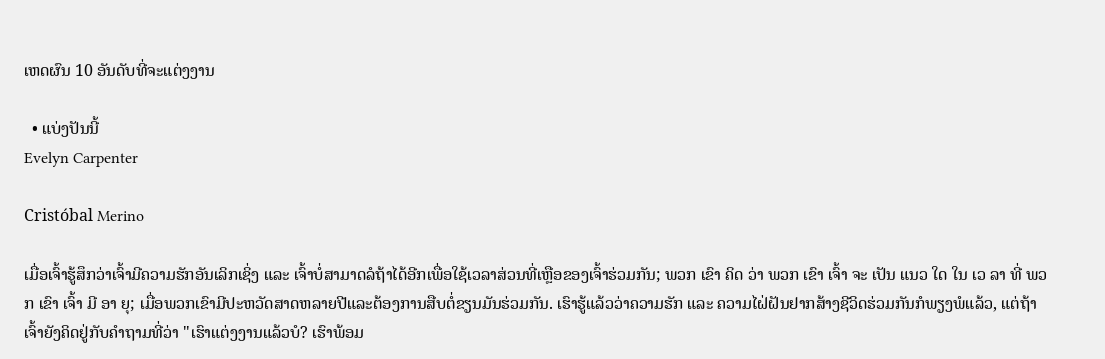ເຫດຜົນ 10 ອັນດັບທີ່ຈະແຕ່ງງານ

  • ແບ່ງປັນນີ້
Evelyn Carpenter

Cristóbal Merino

ເມື່ອເຈົ້າຮູ້ສຶກວ່າເຈົ້າມີຄວາມຮັກອັນເລິກເຊິ່ງ ແລະ ເຈົ້າບໍ່ສາມາດລໍຖ້າໄດ້ອີກເພື່ອໃຊ້ເວລາສ່ວນທີ່ເຫຼືອຂອງເຈົ້າຮ່ວມກັນ; ພວກ ເຂົາ ຄິດ ວ່າ ພວກ ເຂົາ ເຈົ້າ ຈະ ເປັນ ແນວ ໃດ ໃນ ເວ ລາ ທີ່ ພວກ ເຂົາ ເຈົ້າ ມີ ອາ ຍຸ; ເມື່ອພວກເຂົາມີປະຫວັດສາດຫລາຍປີແລະຕ້ອງການສືບຕໍ່ຂຽນມັນຮ່ວມກັນ. ເຮົາຮູ້ແລ້ວວ່າຄວາມຮັກ ແລະ ຄວາມໄຝ່ຝັນຢາກສ້າງຊີວິດຮ່ວມກັນກໍພຽງພໍແລ້ວ, ແຕ່ຖ້າເຈົ້າຍັງຄິດຢູ່ກັບຄຳຖາມທີ່ວ່າ "ເຮົາແຕ່ງງານແລ້ວບໍ? ເຮົາພ້ອມ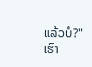ແລ້ວບໍ?" ເຮົາ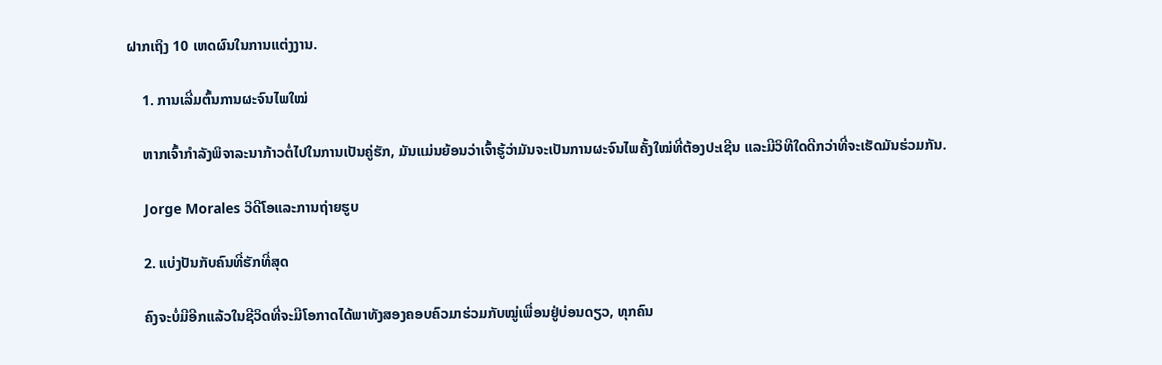ຝາກເຖິງ 10 ເຫດຜົນໃນການແຕ່ງງານ.

    1. ການເລີ່ມຕົ້ນການຜະຈົນໄພໃໝ່

    ຫາກເຈົ້າກຳລັງພິຈາລະນາກ້າວຕໍ່ໄປໃນການເປັນຄູ່ຮັກ, ມັນແມ່ນຍ້ອນວ່າເຈົ້າຮູ້ວ່າມັນຈະເປັນການຜະຈົນໄພຄັ້ງໃໝ່ທີ່ຕ້ອງປະເຊີນ ແລະມີວິທີໃດດີກວ່າທີ່ຈະເຮັດມັນຮ່ວມກັນ.

    Jorge Morales ວິດີໂອແລະການຖ່າຍຮູບ

    2. ແບ່ງປັນກັບຄົນທີ່ຮັກທີ່ສຸດ

    ຄົງຈະບໍ່ມີອີກແລ້ວໃນຊີວິດທີ່ຈະມີໂອກາດໄດ້ພາທັງສອງຄອບຄົວມາຮ່ວມກັບໝູ່ເພື່ອນຢູ່ບ່ອນດຽວ, ທຸກຄົນ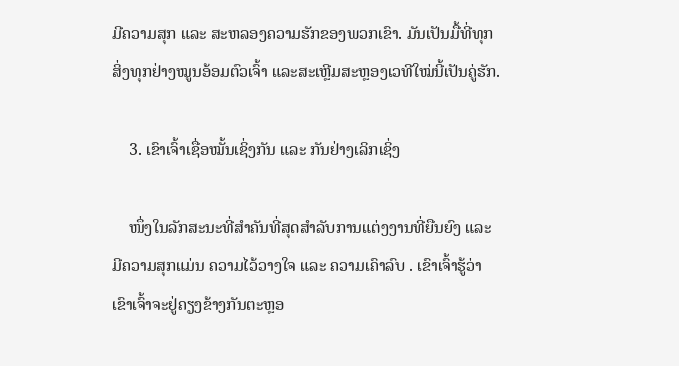ມີຄວາມສຸກ ແລະ ສະຫລອງຄວາມຮັກຂອງພວກເຂົາ. ມັນເປັນມື້ທີ່ທຸກສິ່ງທຸກຢ່າງໝູນອ້ອມຕົວເຈົ້າ ແລະສະເຫຼີມສະຫຼອງເວທີໃໝ່ນີ້ເປັນຄູ່ຮັກ.

    3. ເຂົາເຈົ້າເຊື່ອໝັ້ນເຊິ່ງກັນ ແລະ ກັນຢ່າງເລິກເຊິ່ງ

    ໜຶ່ງໃນລັກສະນະທີ່ສຳຄັນທີ່ສຸດສຳລັບການແຕ່ງງານທີ່ຍືນຍົງ ແລະ ມີຄວາມສຸກແມ່ນ ຄວາມໄວ້ວາງໃຈ ແລະ ຄວາມເຄົາລົບ . ເຂົາເຈົ້າຮູ້ວ່າເຂົາເຈົ້າຈະຢູ່ຄຽງຂ້າງກັນຕະຫຼອ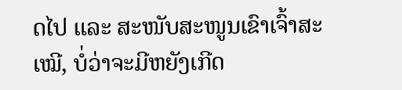ດໄປ ແລະ ສະໜັບສະໜູນເຂົາເຈົ້າສະເໝີ, ບໍ່ວ່າຈະມີຫຍັງເກີດ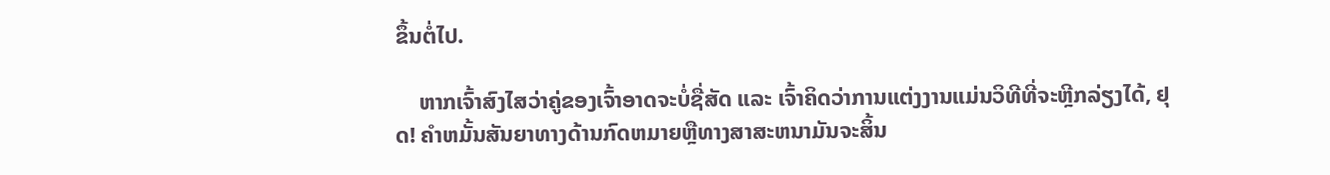ຂຶ້ນຕໍ່ໄປ.

    ຫາກເຈົ້າສົງໄສວ່າຄູ່ຂອງເຈົ້າອາດຈະບໍ່ຊື່ສັດ ແລະ ເຈົ້າຄິດວ່າການແຕ່ງງານແມ່ນວິທີທີ່ຈະຫຼີກລ່ຽງໄດ້, ຢຸດ! ຄໍາຫມັ້ນສັນຍາທາງດ້ານກົດຫມາຍຫຼືທາງສາສະຫນາມັນຈະສິ້ນ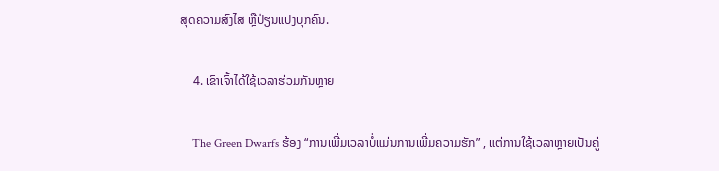ສຸດຄວາມສົງໄສ ຫຼືປ່ຽນແປງບຸກຄົນ.

    4. ເຂົາເຈົ້າໄດ້ໃຊ້ເວລາຮ່ວມກັນຫຼາຍ

    The Green Dwarfs ຮ້ອງ “ການເພີ່ມເວລາບໍ່ແມ່ນການເພີ່ມຄວາມຮັກ” , ແຕ່ການໃຊ້ເວລາຫຼາຍເປັນຄູ່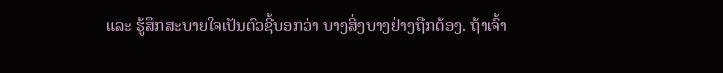ແລະ ຮູ້ສຶກສະບາຍໃຈເປັນຕົວຊີ້ບອກວ່າ ບາງສິ່ງບາງຢ່າງຖືກຕ້ອງ. ຖ້າເຈົ້າ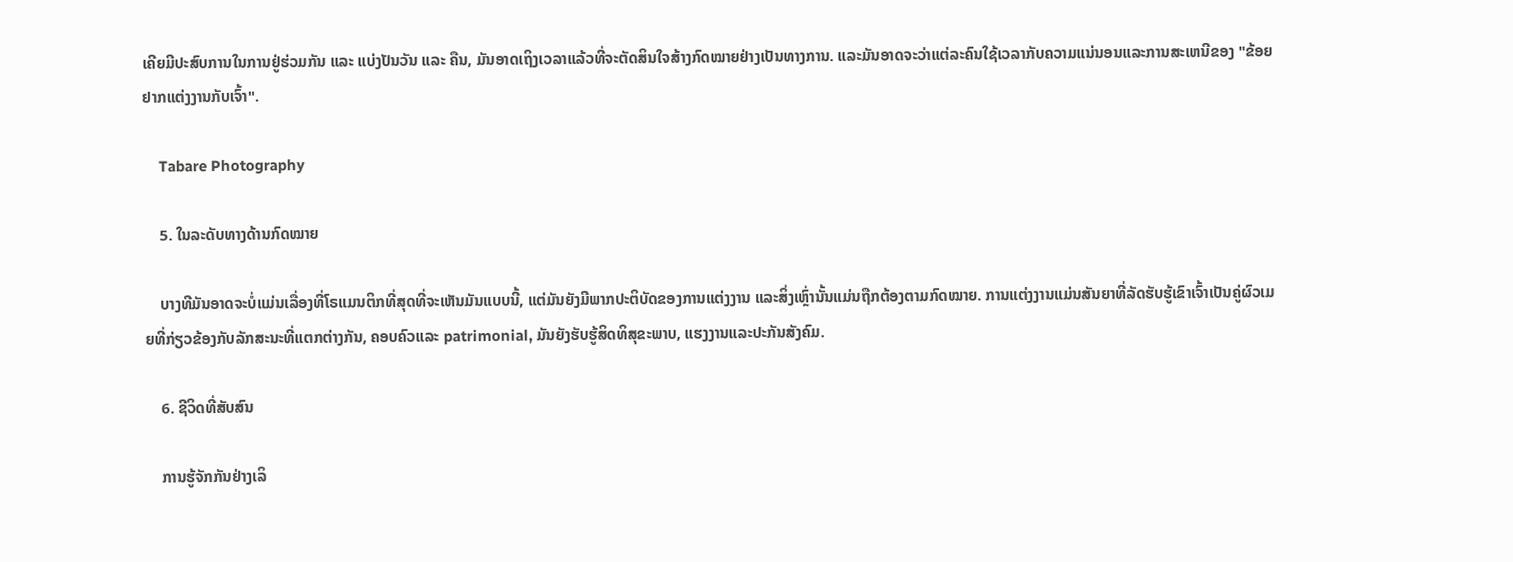ເຄີຍມີປະສົບການໃນການຢູ່ຮ່ວມກັນ ແລະ ແບ່ງປັນວັນ ແລະ ຄືນ, ມັນອາດເຖິງເວລາແລ້ວທີ່ຈະຕັດສິນໃຈສ້າງກົດໝາຍຢ່າງເປັນທາງການ. ແລະມັນອາດຈະວ່າແຕ່ລະຄົນໃຊ້ເວລາກັບຄວາມແນ່ນອນແລະການສະເຫນີຂອງ "ຂ້ອຍຢາກແຕ່ງງານກັບເຈົ້າ".

    Tabare Photography

    5. ໃນລະດັບທາງດ້ານກົດໝາຍ

    ບາງທີມັນອາດຈະບໍ່ແມ່ນເລື່ອງທີ່ໂຣແມນຕິກທີ່ສຸດທີ່ຈະເຫັນມັນແບບນີ້, ແຕ່ມັນຍັງມີພາກປະຕິບັດຂອງການແຕ່ງງານ ແລະສິ່ງເຫຼົ່ານັ້ນແມ່ນຖືກຕ້ອງຕາມກົດໝາຍ. ການແຕ່ງງານແມ່ນສັນຍາທີ່ລັດຮັບຮູ້ເຂົາເຈົ້າເປັນຄູ່ຜົວເມຍທີ່ກ່ຽວຂ້ອງກັບລັກສະນະທີ່ແຕກຕ່າງກັນ, ຄອບຄົວແລະ patrimonial, ມັນຍັງຮັບຮູ້ສິດທິສຸຂະພາບ, ແຮງງານແລະປະກັນສັງຄົມ.

    6. ຊີວິດທີ່ສັບສົນ

    ການຮູ້ຈັກກັນຢ່າງເລິ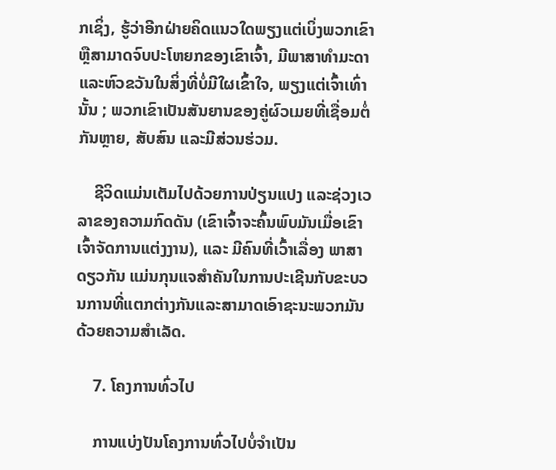ກເຊິ່ງ, ຮູ້ວ່າອີກຝ່າຍຄິດແນວໃດພຽງແຕ່ເບິ່ງພວກເຂົາຫຼືສາມາດຈົບປະໂຫຍກຂອງເຂົາເຈົ້າ, ມີພາສາທໍາມະດາແລະຫົວຂວັນໃນສິ່ງທີ່ບໍ່ມີໃຜເຂົ້າໃຈ, ພຽງແຕ່ເຈົ້າເທົ່ານັ້ນ ; ພວກເຂົາເປັນສັນຍານຂອງຄູ່ຜົວເມຍທີ່ເຊື່ອມຕໍ່ກັນຫຼາຍ, ສັບສົນ ແລະມີສ່ວນຮ່ວມ.

    ຊີວິດແມ່ນເຕັມໄປດ້ວຍການປ່ຽນແປງ ແລະຊ່ວງເວລາຂອງຄວາມກົດດັນ (ເຂົາເຈົ້າຈະຄົ້ນພົບມັນເມື່ອເຂົາເຈົ້າຈັດການແຕ່ງງານ), ແລະ ມີຄົນທີ່ເວົ້າເລື່ອງ ພາສາດຽວກັນ ແມ່ນກຸນແຈສໍາຄັນໃນການປະເຊີນກັບຂະບວນການທີ່ແຕກຕ່າງກັນແລະສາມາດເອົາຊະນະພວກມັນດ້ວຍຄວາມສຳເລັດ.

    7. ໂຄງການທົ່ວໄປ

    ການແບ່ງປັນໂຄງການທົ່ວໄປບໍ່ຈໍາເປັນ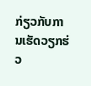ກ່ຽວກັບການເຮັດວຽກຮ່ວ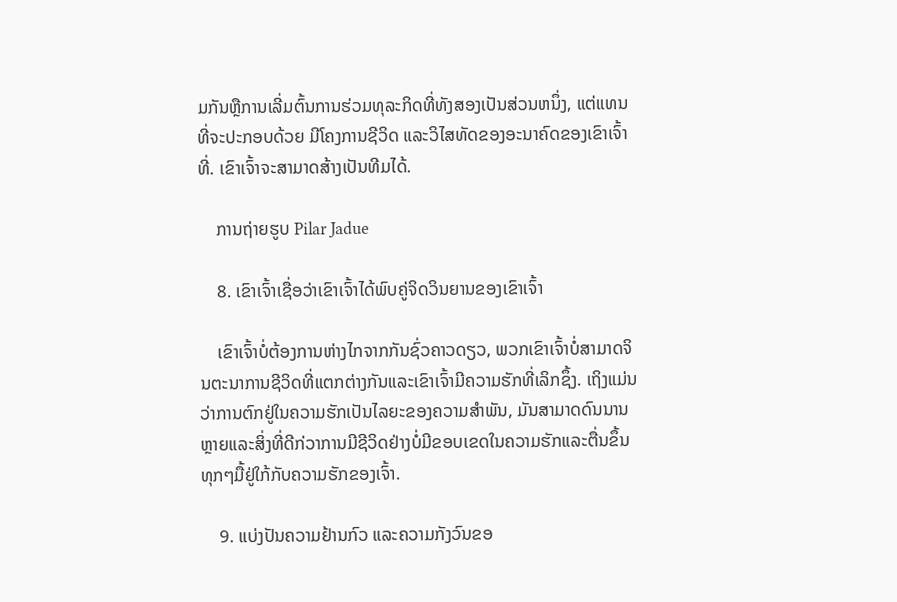ມກັນຫຼືການເລີ່ມຕົ້ນການຮ່ວມທຸລະກິດທີ່ທັງສອງເປັນສ່ວນຫນຶ່ງ, ແຕ່ແທນທີ່ຈະປະກອບດ້ວຍ ມີໂຄງການຊີວິດ ແລະວິໄສທັດຂອງອະນາຄົດຂອງເຂົາເຈົ້າທີ່. ເຂົາເຈົ້າຈະສາມາດສ້າງເປັນທີມໄດ້.

    ການຖ່າຍຮູບ Pilar Jadue

    8. ເຂົາເຈົ້າເຊື່ອວ່າເຂົາເຈົ້າໄດ້ພົບຄູ່ຈິດວິນຍານຂອງເຂົາເຈົ້າ

    ເຂົາເຈົ້າບໍ່ຕ້ອງການຫ່າງໄກຈາກກັນຊົ່ວຄາວດຽວ, ພວກເຂົາເຈົ້າບໍ່ສາມາດຈິນຕະນາການຊີວິດທີ່ແຕກຕ່າງກັນແລະເຂົາເຈົ້າມີຄວາມຮັກທີ່ເລິກຊຶ້ງ. ເຖິງແມ່ນວ່າການຕົກຢູ່ໃນຄວາມຮັກເປັນໄລຍະຂອງຄວາມສໍາພັນ, ມັນສາມາດດົນນານຫຼາຍແລະສິ່ງທີ່ດີກ່ວາການມີຊີວິດຢ່າງບໍ່ມີຂອບເຂດໃນຄວາມຮັກແລະຕື່ນຂຶ້ນທຸກໆມື້ຢູ່ໃກ້ກັບຄວາມຮັກຂອງເຈົ້າ.

    9. ແບ່ງປັນຄວາມຢ້ານກົວ ແລະຄວາມກັງວົນຂອ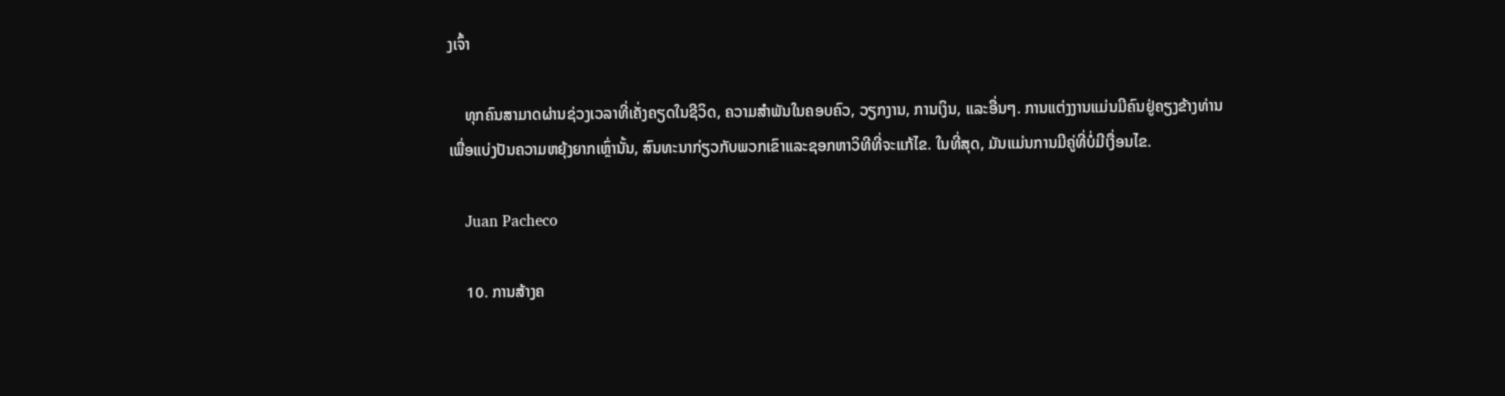ງເຈົ້າ

    ທຸກຄົນສາມາດຜ່ານຊ່ວງເວລາທີ່ເຄັ່ງຄຽດໃນຊີວິດ, ຄວາມສຳພັນໃນຄອບຄົວ, ວຽກງານ, ການເງິນ, ແລະອື່ນໆ. ການແຕ່ງງານແມ່ນມີຄົນຢູ່ຄຽງຂ້າງທ່ານເພື່ອແບ່ງປັນຄວາມຫຍຸ້ງຍາກເຫຼົ່ານັ້ນ, ສົນທະນາກ່ຽວກັບພວກເຂົາແລະຊອກຫາວິທີທີ່ຈະແກ້ໄຂ. ໃນທີ່ສຸດ, ມັນແມ່ນການມີຄູ່ທີ່ບໍ່ມີເງື່ອນໄຂ.

    Juan Pacheco

    10. ການສ້າງຄ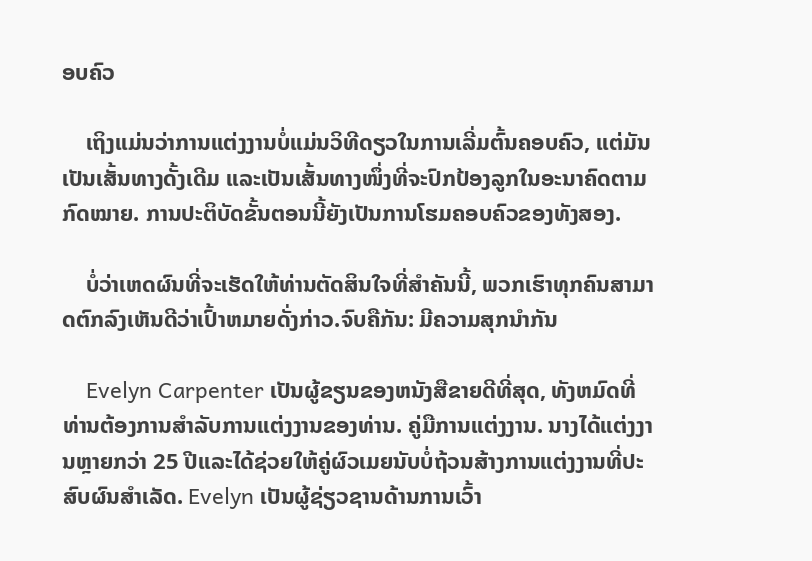ອບຄົວ

    ເຖິງແມ່ນວ່າການແຕ່ງງານບໍ່ແມ່ນວິທີດຽວໃນການເລີ່ມຕົ້ນຄອບຄົວ, ແຕ່ມັນເປັນເສັ້ນທາງດັ້ງເດີມ ແລະເປັນເສັ້ນທາງໜຶ່ງທີ່ຈະປົກປ້ອງລູກໃນອະນາຄົດຕາມກົດໝາຍ. ການປະຕິບັດຂັ້ນຕອນນີ້ຍັງເປັນການໂຮມຄອບຄົວຂອງທັງສອງ.

    ບໍ່ວ່າເຫດຜົນທີ່ຈະເຮັດໃຫ້ທ່ານຕັດສິນໃຈທີ່ສໍາຄັນນີ້, ພວກເຮົາທຸກຄົນສາມາດຕົກລົງເຫັນດີວ່າເປົ້າຫມາຍດັ່ງກ່າວ.ຈົບຄືກັນ: ມີຄວາມສຸກນຳກັນ

    Evelyn Carpenter ເປັນຜູ້ຂຽນຂອງຫນັງສືຂາຍດີທີ່ສຸດ, ທັງຫມົດທີ່ທ່ານຕ້ອງການສໍາລັບການແຕ່ງງານຂອງທ່ານ. ຄູ່ມືການແຕ່ງງານ. ນາງໄດ້ແຕ່ງງານຫຼາຍກວ່າ 25 ປີແລະໄດ້ຊ່ວຍໃຫ້ຄູ່ຜົວເມຍນັບບໍ່ຖ້ວນສ້າງການແຕ່ງງານທີ່ປະສົບຜົນສໍາເລັດ. Evelyn ເປັນຜູ້ຊ່ຽວຊານດ້ານການເວົ້າ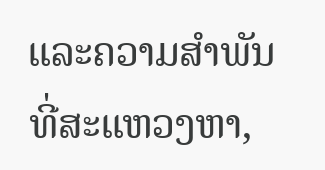ແລະຄວາມສໍາພັນທີ່ສະແຫວງຫາ,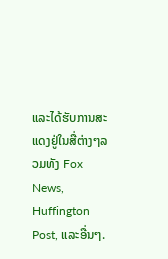ແລະໄດ້ຮັບການສະແດງຢູ່ໃນສື່ຕ່າງໆລວມທັງ Fox News, Huffington Post, ແລະອື່ນໆ.